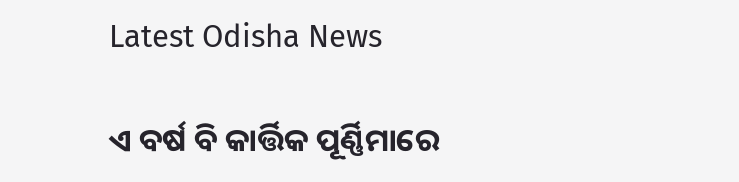Latest Odisha News

ଏ ବର୍ଷ ବି କାର୍ତ୍ତିକ ପୂର୍ଣ୍ଣିମାରେ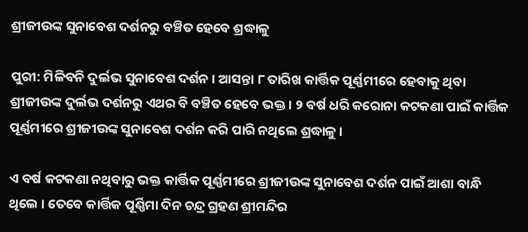ଶ୍ରୀଜୀଉଙ୍କ ସୁନାବେଶ ଦର୍ଶନରୁ ବଞ୍ଚିତ ହେବେ ଶ୍ରଦ୍ଧାଳୁ

ପୁରୀ: ମିଳିବନି ଦୁର୍ଲଭ ସୁନାବେଶ ଦର୍ଶନ । ଆସନ୍ତା ୮ ତାରିଖ କାର୍ତ୍ତିକ ପୂର୍ଣ୍ଣମୀରେ ହେବାକୁ ଥିବା ଶ୍ରୀଜୀଉଙ୍କ ଦୁର୍ଲଭ ଦର୍ଶନରୁ ଏଥର ବି ବଞ୍ଚିତ ହେବେ ଭକ୍ତ । ୨ ବର୍ଷ ଧରି କରୋନା କଟକଣା ପାଇଁ କାର୍ତ୍ତିକ ପୂର୍ଣ୍ଣମୀରେ ଶ୍ରୀଜୀଉଙ୍କ ସୁନାବେଶ ଦର୍ଶନ କରି ପାରି ନଥିଲେ ଶ୍ରଦ୍ଧାଳୁ ।

ଏ ବର୍ଷ କଟକଣା ନଥିବାରୁ ଭକ୍ତ କାର୍ତ୍ତିକ ପୂର୍ଣ୍ଣମୀରେ ଶ୍ରୀଜୀଉଙ୍କ ସୁନାବେଶ ଦର୍ଶନ ପାଇଁ ଆଶା ବାନ୍ଧି ଥିଲେ । ତେବେ କାର୍ତ୍ତିକ ପୂର୍ଣ୍ଣିମା ଦିନ ଚନ୍ଦ୍ର ଗ୍ରହଣ ଶ୍ରୀମନ୍ଦିର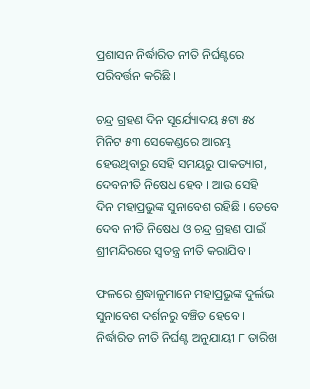ପ୍ରଶାସନ ନିର୍ଦ୍ଧାରିତ ନୀତି ନିର୍ଘଣ୍ଟରେ ପରିବର୍ତ୍ତନ କରିଛି ।

ଚନ୍ଦ୍ର ଗ୍ରହଣ ଦିନ ସୂର୍ଯ୍ୟୋଦୟ ୫ଟା ୫୪ ମିନିଟ ୫୩ ସେକେଣ୍ଡରେ ଆରମ୍ଭ ହେଉଥିବାରୁ ସେହି ସମୟରୁ ପାକତ୍ୟାଗ, ଦେବନୀତି ନିଷେଧ ହେବ । ଆଉ ସେହି ଦିନ ମହାପ୍ରଭୁଙ୍କ ସୁନାବେଶ ରହିଛି । ତେବେ ଦେବ ନୀତି ନିଷେଧ ଓ ଚନ୍ଦ୍ର ଗ୍ରହଣ ପାଇଁ ଶ୍ରୀମନ୍ଦିରରେ ସ୍ୱତନ୍ତ୍ର ନୀତି କରାଯିବ ।

ଫଳରେ ଶ୍ରଦ୍ଧାଳୁମାନେ ମହାପ୍ରଭୁଙ୍କ ଦୁର୍ଲଭ ସୁନାବେଶ ଦର୍ଶନରୁ ବଞ୍ଚିତ ହେବେ । ନିର୍ଦ୍ଧାରିତ ନୀତି ନିର୍ଘଣ୍ଟ ଅନୁଯାୟୀ ୮ ତାରିଖ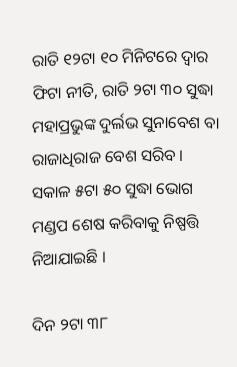ରାତି ୧୨ଟା ୧୦ ମିନିଟରେ ଦ୍ୱାର ଫିଟା ନୀତି, ରାତି ୨ଟା ୩୦ ସୁଦ୍ଧା ମହାପ୍ରଭୁଙ୍କ ଦୁର୍ଲଭ ସୁନାବେଶ ବା ରାଜାଧିରାଜ ବେଶ ସରିବ । ସକାଳ ୫ଟା ୫୦ ସୁଦ୍ଧା ଭୋଗ ମଣ୍ଡପ ଶେଷ କରିବାକୁ ନିଷ୍ପତ୍ତି ନିଆଯାଇଛି ।

ଦିନ ୨ଟା ୩୮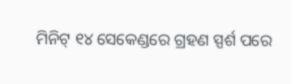ମିନିଟ୍ ୧୪ ସେକେଣ୍ଡରେ ଗ୍ରହଣ ସ୍ପର୍ଶ ପରେ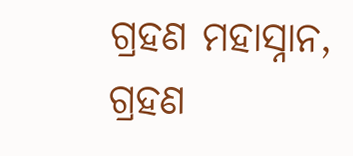ଗ୍ରହଣ ମହାସ୍ନାନ, ଗ୍ରହଣ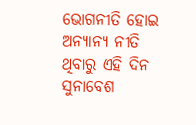ଭୋଗନୀତି ହୋଇ ଅନ୍ୟାନ୍ୟ ନୀତି ଥିବାରୁ ଏହି ଦିନ ସୁନାବେଶ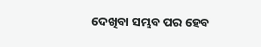ଦେଖିବା ସମ୍ଭବ ପର ହେବ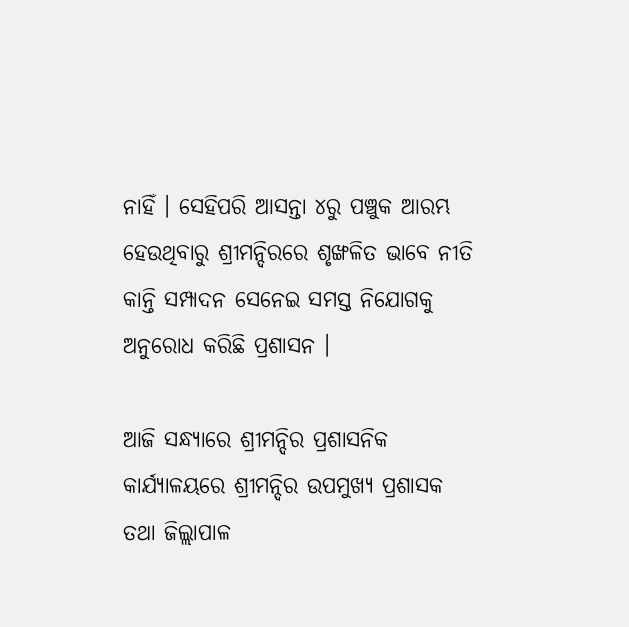ନାହିଁ । ସେହିପରି ଆସନ୍ତା ୪ରୁ ପଞ୍ଚୁକ ଆରମ୍ଭ ହେଉଥିବାରୁ ଶ୍ରୀମନ୍ଦିରରେ ଶୃଙ୍ଖଳିତ ଭାବେ ନୀତି କାନ୍ତି ସମ୍ପାଦନ ସେନେଇ ସମସ୍ତ ନିଯୋଗକୁ ଅନୁରୋଧ କରିଛି ପ୍ରଶାସନ ।

ଆଜି ସନ୍ଧ୍ୟାରେ ଶ୍ରୀମନ୍ଦିର ପ୍ରଶାସନିକ କାର୍ଯ୍ୟାଳୟରେ ଶ୍ରୀମନ୍ଦିର ଉପମୁଖ୍ୟ ପ୍ରଶାସକ ତଥା ଜିଲ୍ଲାପାଳ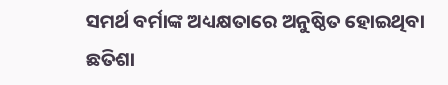ସମର୍ଥ ବର୍ମାଙ୍କ ଅଧ୍ୟକ୍ଷତାରେ ଅନୁଷ୍ଠିତ ହୋଇଥିବା ଛତିଶା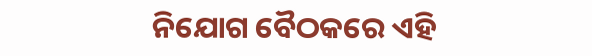ନିଯୋଗ ବୈଠକରେ ଏହି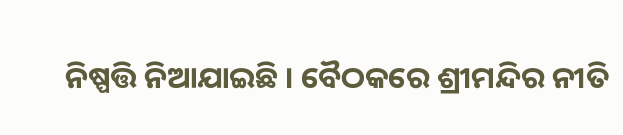ନିଷ୍ପତ୍ତି ନିଆଯାଇଛି । ବୈଠକରେ ଶ୍ରୀମନ୍ଦିର ନୀତି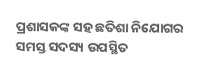ପ୍ରଶାସକଙ୍କ ସହ ଛତିଶା ନିଯୋଗର ସମସ୍ତ ସଦସ୍ୟ ଉପସ୍ଥିତ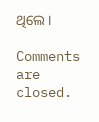ଥିଲେ ।

Comments are closed.